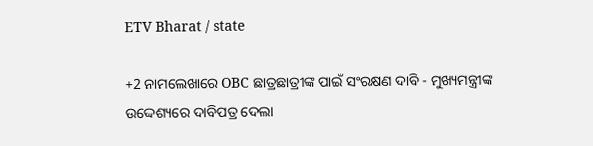ETV Bharat / state

+2 ନାମଲେଖାରେ OBC ଛାତ୍ରଛାତ୍ରୀଙ୍କ ପାଇଁ ସଂରକ୍ଷଣ ଦାବି - ମୁଖ୍ୟମନ୍ତ୍ରୀଙ୍କ ଉଦ୍ଦେଶ୍ୟରେ ଦାବିପତ୍ର ଦେଲା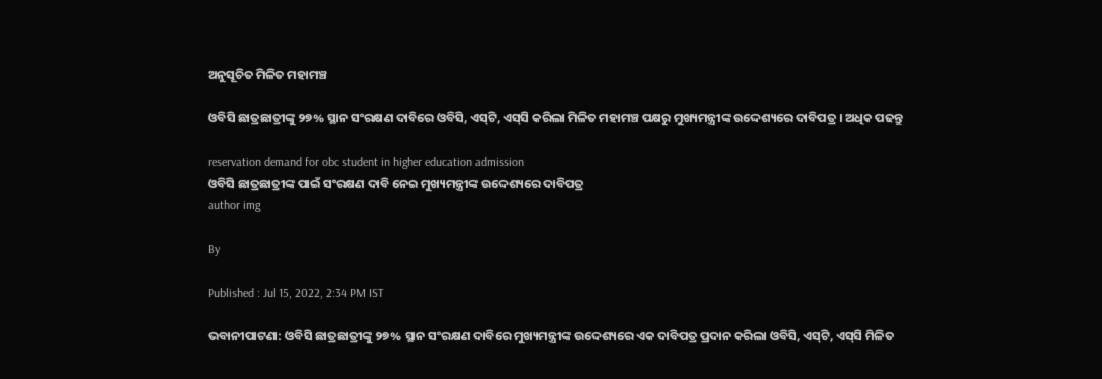ଅନୁସୂଚିତ ମିଳିତ ମହାମଞ୍ଚ

ଓବିସି ଛାତ୍ରଛାତ୍ରୀଙ୍କୁ ୨୭% ସ୍ଥାନ ସଂରକ୍ଷଣ ଦାବିରେ ଓବିସି, ଏସ୍‌ଟି, ଏସ୍‌ସି କରିଲା ମିଳିତ ମହାମଞ୍ଚ ପକ୍ଷରୁ ମୁଖ୍ୟମନ୍ତ୍ରୀଙ୍କ ଉଦ୍ଦେଶ୍ୟରେ ଦାବିପତ୍ର । ଅଧିକ ପଢନ୍ତୁ

reservation demand for obc student in higher education admission
ଓବିସି ଛାତ୍ରଛାତ୍ରୀଙ୍କ ପାଇଁ ସଂରକ୍ଷଣ ଦାବି ନେଇ ମୁଖ୍ୟମନ୍ତ୍ରୀଙ୍କ ଉଦ୍ଦେଶ୍ୟରେ ଦାବିପତ୍ର
author img

By

Published : Jul 15, 2022, 2:34 PM IST

ଭବାନୀପାଟଣା: ଓବିସି ଛାତ୍ରଛାତ୍ରୀଙ୍କୁ ୨୭% ସ୍ଥାନ ସଂରକ୍ଷଣ ଦାବିରେ ମୁଖ୍ୟମନ୍ତ୍ରୀଙ୍କ ଉଦ୍ଦେଶ୍ୟରେ ଏକ ଦାବିପତ୍ର ପ୍ରଦାନ କରିଲା ଓବିସି, ଏସ୍‌ଟି, ଏସ୍‌ସି ମିଳିତ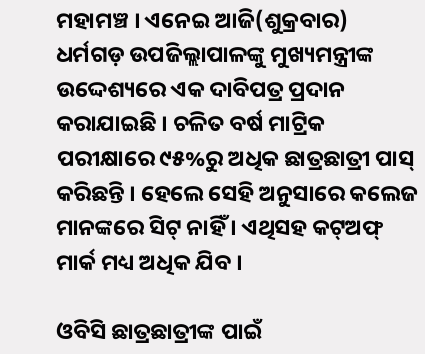ମହାମଞ୍ଚ । ଏନେଇ ଆଜି(ଶୁକ୍ରବାର) ଧର୍ମଗଡ଼ ଉପଜିଲ୍ଲାପାଳଙ୍କୁ ମୁଖ୍ୟମନ୍ତ୍ରୀଙ୍କ ଉଦ୍ଦେଶ୍ୟରେ ଏକ ଦାବିପତ୍ର ପ୍ରଦାନ କରାଯାଇଛି । ଚଳିତ ବର୍ଷ ମାଟ୍ରିକ ପରୀକ୍ଷାରେ ୯୫%ରୁ ଅଧିକ ଛାତ୍ରଛାତ୍ରୀ ପାସ୍‌ କରିଛନ୍ତି । ହେଲେ ସେହି ଅନୁସାରେ କଲେଜ ମାନଙ୍କରେ ସିଟ୍‌ ନାହିଁ । ଏଥିସହ କଟ୍‌ଅଫ୍‌ ମାର୍କ ମଧ୍ୟ ଅଧିକ ଯିବ ।

ଓବିସି ଛାତ୍ରଛାତ୍ରୀଙ୍କ ପାଇଁ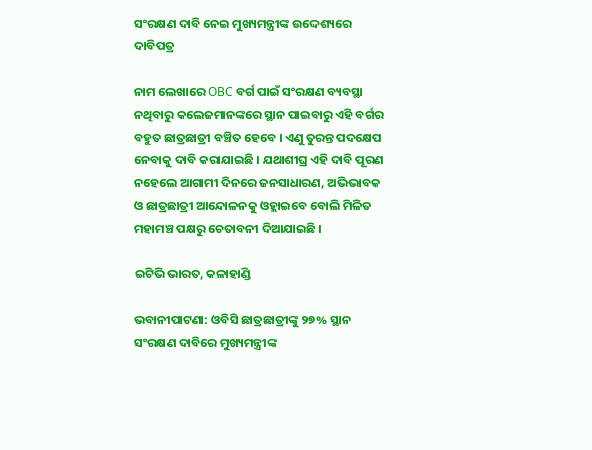ସଂରକ୍ଷଣ ଦାବି ନେଇ ମୁଖ୍ୟମନ୍ତ୍ରୀଙ୍କ ଉଦ୍ଦେଶ୍ୟରେ ଦାବିପତ୍ର

ନାମ ଲେଖାରେ OBC ବର୍ଗ ପାଇଁ ସଂରକ୍ଷଣ ବ୍ୟବସ୍ଥା ନଥିବାରୁ କଲେଜମାନଙ୍କରେ ସ୍ଥାନ ପାଇବାରୁ ଏହି ବର୍ଗର ବହୁତ ଛାତ୍ରଛାତ୍ରୀ ବଞ୍ଚିତ ହେବେ । ଏଣୁ ତୁରନ୍ତ ପଦକ୍ଷେପ ନେବାକୁ ଦାବି କରାଯାଇଛି । ଯଥାଶୀଘ୍ର ଏହି ଦାବି ପୂରଣ ନହେଲେ ଆଗାମୀ ଦିନରେ ଜନସାଧାରଣ, ଅଭିଭାବକ ଓ ଛାତ୍ରଛାତ୍ରୀ ଆନ୍ଦୋଳନକୁ ଓହ୍ଲାଇବେ ବୋଲି ମିଳିତ ମହାମଞ୍ଚ ପକ୍ଷରୁ ଚେତାବନୀ ଦିଆଯାଇଛି ।

ଇଟିଭି ଭାରତ, କଳାହାଣ୍ଡି

ଭବାନୀପାଟଣା: ଓବିସି ଛାତ୍ରଛାତ୍ରୀଙ୍କୁ ୨୭% ସ୍ଥାନ ସଂରକ୍ଷଣ ଦାବିରେ ମୁଖ୍ୟମନ୍ତ୍ରୀଙ୍କ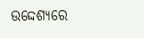ଉଦ୍ଦେଶ୍ୟରେ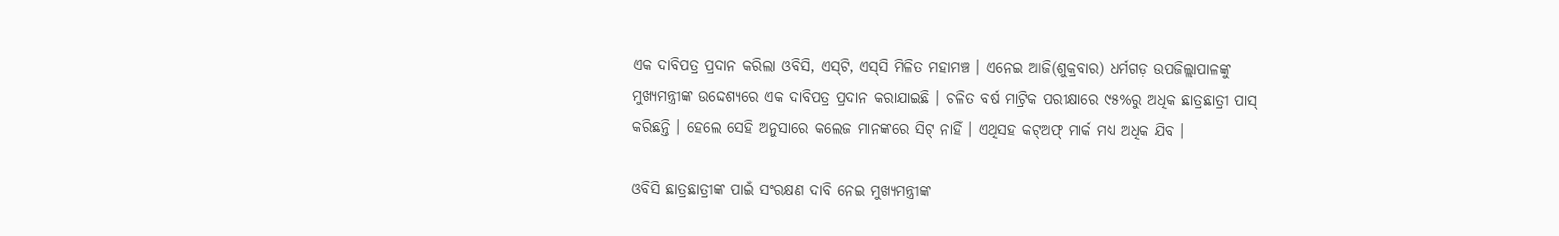ଏକ ଦାବିପତ୍ର ପ୍ରଦାନ କରିଲା ଓବିସି, ଏସ୍‌ଟି, ଏସ୍‌ସି ମିଳିତ ମହାମଞ୍ଚ । ଏନେଇ ଆଜି(ଶୁକ୍ରବାର) ଧର୍ମଗଡ଼ ଉପଜିଲ୍ଲାପାଳଙ୍କୁ ମୁଖ୍ୟମନ୍ତ୍ରୀଙ୍କ ଉଦ୍ଦେଶ୍ୟରେ ଏକ ଦାବିପତ୍ର ପ୍ରଦାନ କରାଯାଇଛି । ଚଳିତ ବର୍ଷ ମାଟ୍ରିକ ପରୀକ୍ଷାରେ ୯୫%ରୁ ଅଧିକ ଛାତ୍ରଛାତ୍ରୀ ପାସ୍‌ କରିଛନ୍ତି । ହେଲେ ସେହି ଅନୁସାରେ କଲେଜ ମାନଙ୍କରେ ସିଟ୍‌ ନାହିଁ । ଏଥିସହ କଟ୍‌ଅଫ୍‌ ମାର୍କ ମଧ୍ୟ ଅଧିକ ଯିବ ।

ଓବିସି ଛାତ୍ରଛାତ୍ରୀଙ୍କ ପାଇଁ ସଂରକ୍ଷଣ ଦାବି ନେଇ ମୁଖ୍ୟମନ୍ତ୍ରୀଙ୍କ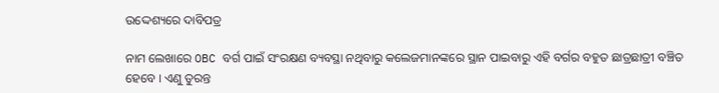ଉଦ୍ଦେଶ୍ୟରେ ଦାବିପତ୍ର

ନାମ ଲେଖାରେ OBC ବର୍ଗ ପାଇଁ ସଂରକ୍ଷଣ ବ୍ୟବସ୍ଥା ନଥିବାରୁ କଲେଜମାନଙ୍କରେ ସ୍ଥାନ ପାଇବାରୁ ଏହି ବର୍ଗର ବହୁତ ଛାତ୍ରଛାତ୍ରୀ ବଞ୍ଚିତ ହେବେ । ଏଣୁ ତୁରନ୍ତ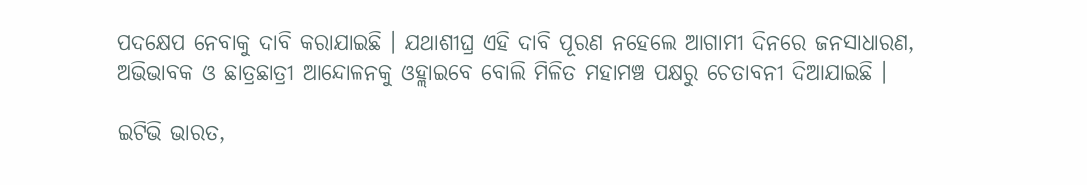ପଦକ୍ଷେପ ନେବାକୁ ଦାବି କରାଯାଇଛି । ଯଥାଶୀଘ୍ର ଏହି ଦାବି ପୂରଣ ନହେଲେ ଆଗାମୀ ଦିନରେ ଜନସାଧାରଣ, ଅଭିଭାବକ ଓ ଛାତ୍ରଛାତ୍ରୀ ଆନ୍ଦୋଳନକୁ ଓହ୍ଲାଇବେ ବୋଲି ମିଳିତ ମହାମଞ୍ଚ ପକ୍ଷରୁ ଚେତାବନୀ ଦିଆଯାଇଛି ।

ଇଟିଭି ଭାରତ,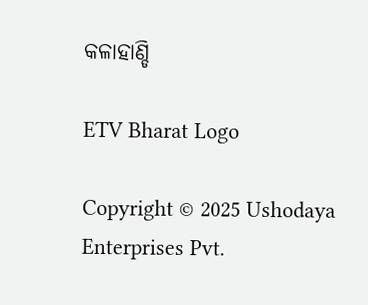କଳାହାଣ୍ଡି

ETV Bharat Logo

Copyright © 2025 Ushodaya Enterprises Pvt.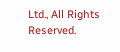Ltd., All Rights Reserved.